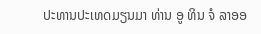ປະທານປະເທດມຽນມາ ທ່ານ ອູ ທິນ ຈໍ ລາອອ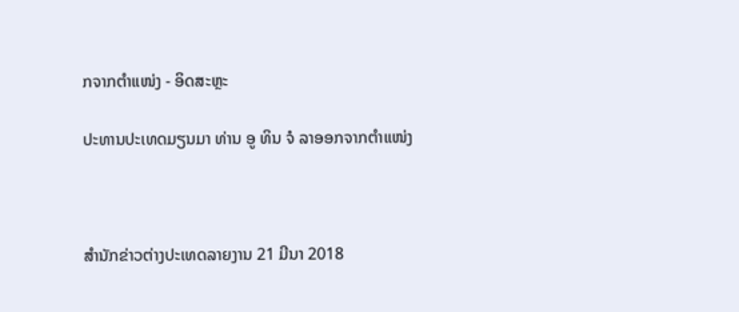ກຈາກຕຳແໜ່ງ - ອິດສະຫຼະ

ປະທານປະເທດມຽນມາ ທ່ານ ອູ ທິນ ຈໍ ລາອອກຈາກຕຳແໜ່ງ



ສຳນັກຂ່າວຕ່າງປະເທດລາຍງານ 21 ມີນາ 2018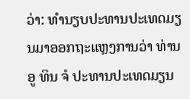ວ່າ: ທຳນຽບປະທານປະເທດມຽນມາອອກຖະແຫຼງການວ່າ ທ່ານ ອູ ທິນ ຈໍ ປະທານປະເທດມຽນ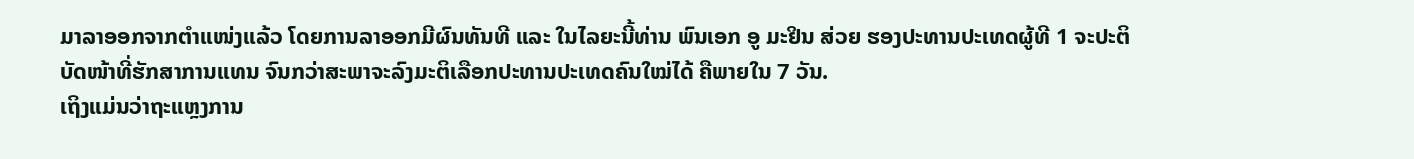ມາລາອອກຈາກຕຳແໜ່ງແລ້ວ ໂດຍການລາອອກມີຜົນທັນທີ ແລະ ໃນໄລຍະນີ້ທ່ານ ພົນເອກ ອູ ມະຢິນ ສ່ວຍ ຮອງປະທານປະເທດຜູ້ທີ 1 ຈະປະຕິບັດໜ້າທີ່ຮັກສາການແທນ ຈົນກວ່າສະພາຈະລົງມະຕິເລືອກປະທານປະເທດຄົນໃໝ່ໄດ້ ຄືພາຍໃນ 7 ວັນ.
ເຖິງແມ່ນວ່າຖະແຫຼງການ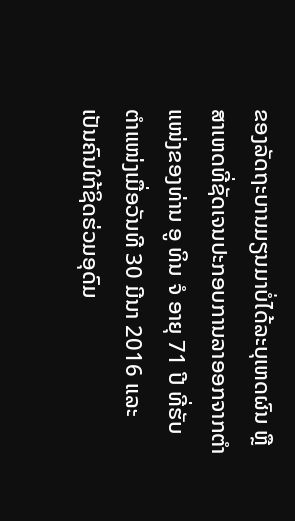ຂອງລັດຖະບານມຽນມາບໍ່ໄດ້ລະບຸເຫດຜົນ ຫຼື ສາເຫດທີ່ຊັດເຈນປະກອບການລາອອກຈາກຕຳແໜ່ງຂອງທ່ານ ອູ ທິນ ຈໍ ອາຍຸ 71 ປີ ທີ່ຮັບຕຳແໜ່ງເມື່ອວັນທີ 30 ມີນາ 2016 ແລະ ເປັນຄົນໃກ້ຊິດຮ່ວມອຸດົມ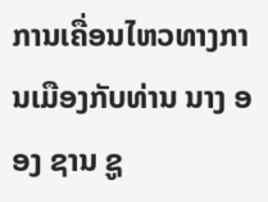ການເຄື່ອນໄຫວທາງການເມືອງກັບທ່ານ ນາງ ອອງ ຊານ ຊູ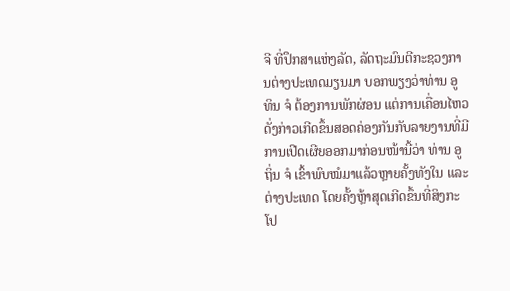ຈີ ທີ່ປຶກສາແຫ່ງລັດ, ລັດຖະມົນຕີກະຊວງການຕ່າງປະເທດມຽນມາ ບອກພຽງວ່າທ່ານ ອູ ທິນ ຈໍ ຕ້ອງການພັກຜ່ອນ ແຕ່ການເຄື່ອນໄຫວດັ່ງກ່າວເກີດຂຶ້ນສອດຄ່ອງກັນກັບລາຍງານທີ່ມີການເປີດເຜີຍອອກມາກ່ອນໜ້ານີ້ວ່າ ທ່ານ ອູ ຖິ່ນ ຈໍ ເຂົ້າພົບໝໍມາແລ້ວຫຼາຍຄັ້ງທັງໃນ ແລະ ຕ່າງປະເທດ ໂດຍຄັ້ງຫຼ້າສຸດເກີດຂຶ້ນທີ່ສິງກະໂປ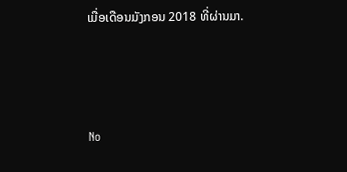ເມື່ອເດືອນມັງກອນ 2018 ທີ່ຜ່ານມາ.



No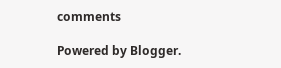comments

Powered by Blogger.